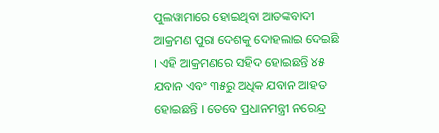ପୁଲୱାମାରେ ହୋଇଥିବା ଆତଙ୍କବାଦୀ ଆକ୍ରମଣ ପୁରା ଦେଶକୁ ଦୋହଲାଇ ଦେଇଛି । ଏହି ଆକ୍ରମଣରେ ସହିଦ ହୋଇଛନ୍ତି ୪୫ ଯବାନ ଏବଂ ୩୫ରୁ ଅଧିକ ଯବାନ ଆହତ ହୋଇଛନ୍ତି । ତେବେ ପ୍ରଧାନମନ୍ତ୍ରୀ ନରେନ୍ଦ୍ର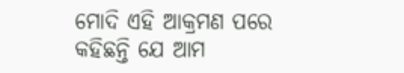ମୋଦି ଏହି ଆକ୍ରମଣ ପରେ କହିଛନ୍ତି ଯେ ଆମ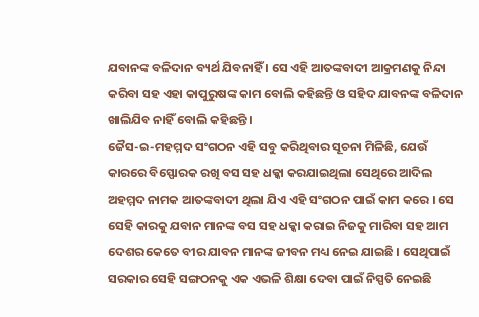ଯବାନଙ୍କ ବଳିଦାନ ବ୍ୟର୍ଥ ଯିବନାହିଁ । ସେ ଏହି ଆତଙ୍କବାଦୀ ଆକ୍ରମଣକୁ ନିନ୍ଦା କରିବା ସହ ଏହା କାପୁରୁଷଙ୍କ କାମ ବୋଲି କହିଛନ୍ତି ଓ ସହିଦ ଯାବନଙ୍କ ବଳିଦାନ ଖାଲିଯିବ ନାହିଁ ବୋଲି କହିଛନ୍ତି ।
ଜୈସ-ଇ-ମହମ୍ମଦ ସଂଗଠନ ଏହି ସବୁ କରିଥିବାର ସୂଚନା ମିଳିଛି, ଯେଉଁ କାରରେ ବିସ୍ଫୋରକ ରଖି ବସ ସହ ଧକ୍କା କରଯାଇଥିଲା ସେଥିରେ ଆଦିଲ ଅହମ୍ମଦ ନାମକ ଆତଙ୍କବାଦୀ ଥିଲା ଯିଏ ଏହି ସଂଗଠନ ପାଇଁ କାମ କରେ । ସେ ସେହି କାରକୁ ଯବାନ ମାନଙ୍କ ବସ ସହ ଧକ୍କା କରାଇ ନିଜକୁ ମାରିବା ସହ ଆମ ଦେଶର କେତେ ବୀର ଯାବନ ମାନଙ୍କ ଜୀବନ ମଧ୍ୟ ନେଇ ଯାଇଛି । ସେଥିପାଇଁ ସରକାର ସେହି ସଙ୍ଗଠନକୁ ଏକ ଏଭଳି ଶିକ୍ଷା ଦେବା ପାଇଁ ନିସ୍ପତି ନେଇଛି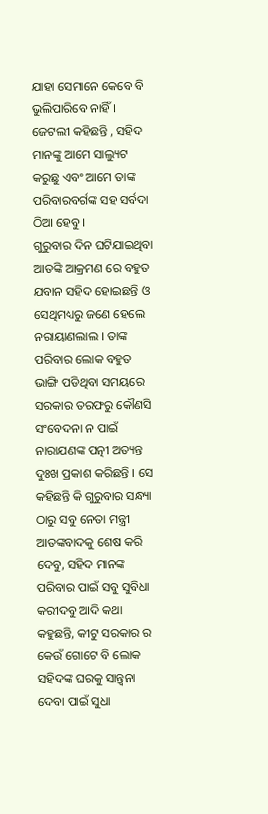ଯାହା ସେମାନେ କେବେ ବି ଭୁଲିପାରିବେ ନାହିଁ । ଜେଟଲୀ କହିଛନ୍ତି , ସହିଦ ମାନଙ୍କୁ ଆମେ ସାଲ୍ୟୁଟ କରୁଛୁ ଏବଂ ଆମେ ତାଙ୍କ ପରିବାରବର୍ଗଙ୍କ ସହ ସର୍ବଦା ଠିଆ ହେବୁ ।
ଗୁରୁବାର ଦିନ ଘଟିଯାଇଥିବା ଆତଙ୍କି ଆକ୍ରମଣ ରେ ବହୁତ ଯବାନ ସହିଦ ହୋଇଛନ୍ତି ଓ ସେଥିମଧ୍ୟରୁ ଜଣେ ହେଲେ ନରାୟାଣଲାଲ । ତାଙ୍କ ପରିବାର ଲୋକ ବହୁତ ଭାଙ୍ଗି ପଡିଥିବା ସମୟରେ ସରକାର ତରଫରୁ କୌଣସି ସଂବେଦନା ନ ପାଇଁ ନାରାଯଣଙ୍କ ପତ୍ନୀ ଅତ୍ୟନ୍ତ ଦୁଃଖ ପ୍ରକାଶ କରିଛନ୍ତି । ସେ କହିଛନ୍ତି କି ଗୁରୁବାର ସନ୍ଧ୍ୟା ଠାରୁ ସବୁ ନେତା ମନ୍ତ୍ରୀ ଆତଙ୍କବାଦକୁ ଶେଷ କରି ଦେବୁ, ସହିଦ ମାନଙ୍କ ପରିବାର ପାଇଁ ସବୁ ସୁବିଧା କରୀଦବୁ ଆଦି କଥା କହୁଛନ୍ତି, କୀଟୁ ସରକାର ର କେଉଁ ଗୋଟେ ବି ଲୋକ ସହିଦଙ୍କ ଘରକୁ ସାନ୍ତ୍ଵନା ଦେବା ପାଇଁ ସୁଧା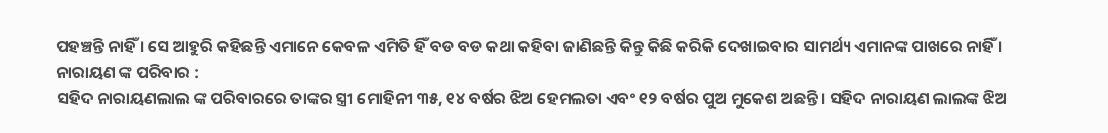ପହଞ୍ଚନ୍ତି ନାହିଁ । ସେ ଆହୁରି କହିଛନ୍ତି ଏମାନେ କେବଳ ଏମିତି ହିଁ ବଡ ବଡ କଥା କହିବା ଜାଣିଛନ୍ତି କିନ୍ତୁ କିଛି କରିକି ଦେଖାଇବାର ସାମର୍ଥ୍ୟ ଏମାନଙ୍କ ପାଖରେ ନାହିଁ ।
ନାରାୟଣ ଙ୍କ ପରିବାର :
ସହିଦ ନାରାୟଣଲାଲ ଙ୍କ ପରିବାରରେ ତାଙ୍କର ସ୍ତ୍ରୀ ମୋହିନୀ ୩୫, ୧୪ ବର୍ଷର ଝିଅ ହେମଲତା ଏବଂ ୧୨ ବର୍ଷର ପୁଅ ମୁକେଶ ଅଛନ୍ତି । ସହିଦ ନାରାୟଣ ଲାଲଙ୍କ ଝିଅ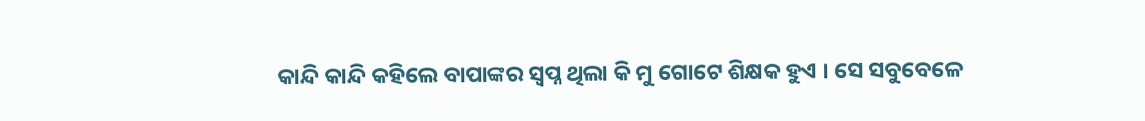କାନ୍ଦି କାନ୍ଦି କହିଲେ ବାପାଙ୍କର ସ୍ଵପ୍ନ ଥିଲା କି ମୁ ଗୋଟେ ଶିକ୍ଷକ ହୁଏ । ସେ ସବୁବେଳେ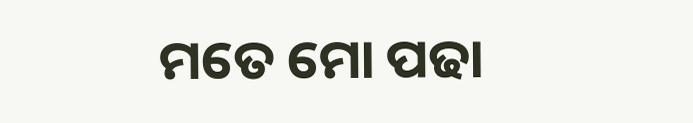ମତେ ମୋ ପଢା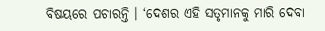ବିଷୟରେ ପଚାରନ୍ତି । ‘ଦେଶର ଏହି ସତୃମାନକୁ ମାରି ଦେବା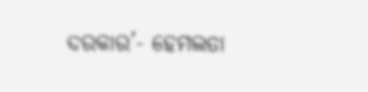ଦରକାର’- ହେମଲତା